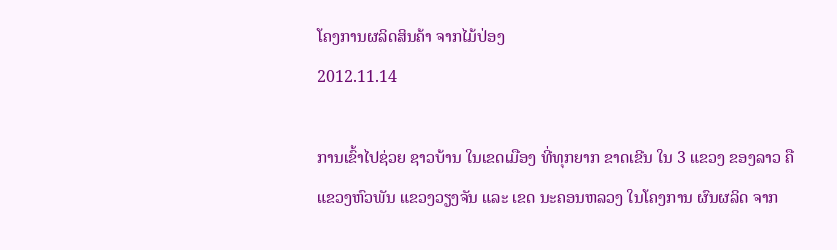ໂຄງການຜລິດສິນຄ້າ ຈາກໄມ້ປ່ອງ
2012.11.14

ການເຂົ້າໄປຊ່ວຍ ຊາວບ້ານ ໃນເຂດເມືອງ ທີ່ທຸກຍາກ ຂາດເຂີນ ໃນ 3 ແຂວງ ຂອງລາວ ຄື ແຂວງຫົວພັນ ແຂວງວຽງຈັນ ແລະ ເຂດ ນະຄອນຫລວງ ໃນໂຄງການ ຜົນຜລິດ ຈາກ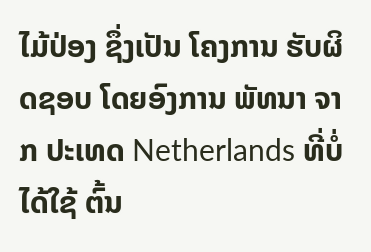ໄມ້ປ່ອງ ຊຶ່ງເປັນ ໂຄງການ ຮັບຜິດຊອບ ໂດຍອົງການ ພັທນາ ຈາກ ປະເທດ Netherlands ທີ່ບໍ່ໄດ້ໃຊ້ ຕົ້ນ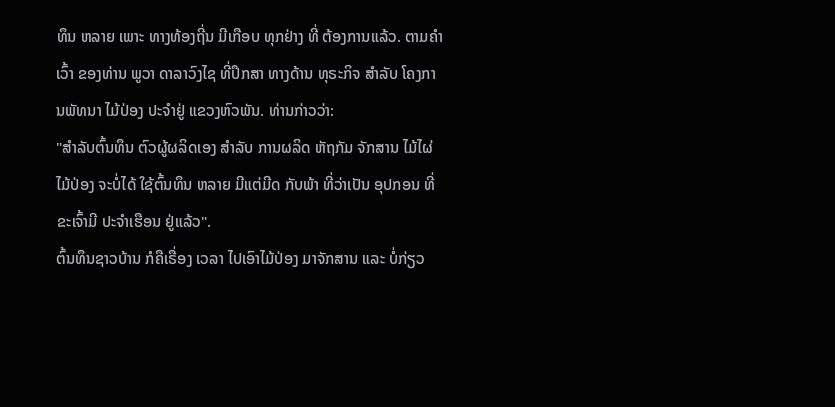ທຶນ ຫລາຍ ເພາະ ທາງທ້ອງຖີ່ນ ມີເກືອບ ທຸກຢ່າງ ທີ່ ຕ້ອງການແລ້ວ. ຕາມຄໍາເວົ້າ ຂອງທ່ານ ພູວາ ດາລາວົງໄຊ ທີ່ປຶກສາ ທາງດ້ານ ທຸຣະກິຈ ສໍາລັບ ໂຄງການພັທນາ ໄມ້ປ່ອງ ປະຈໍາຢູ່ ແຂວງຫົວພັນ. ທ່ານກ່າວວ່າ:
"ສໍາລັບຕົ້ນທຶນ ຕົວຜູ້ຜລິດເອງ ສໍາລັບ ການຜລິດ ຫັຖກັມ ຈັກສານ ໄມ້ໄຜ່ ໄມ້ປ່ອງ ຈະບໍ່ໄດ້ ໃຊ້ຕົ້ນທຶນ ຫລາຍ ມີແຕ່ມີດ ກັບພ້າ ທີ່ວ່າເປັນ ອຸປກອນ ທີ່ ຂະເຈົ້າມີ ປະຈໍາເຮືອນ ຢູ່ແລ້ວ".
ຕົ້ນທຶນຊາວບ້ານ ກໍຄືເຣື່ອງ ເວລາ ໄປເອົາໄມ້ປ່ອງ ມາຈັກສານ ແລະ ບໍ່ກ່ຽວ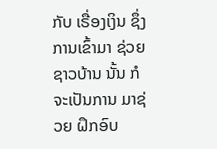ກັບ ເຣື່ອງເງິນ ຊຶ່ງການເຂົ້າມາ ຊ່ວຍຊາວບ້ານ ນັ້ນ ກໍຈະເປັນການ ມາຊ່ວຍ ຝຶກອົບ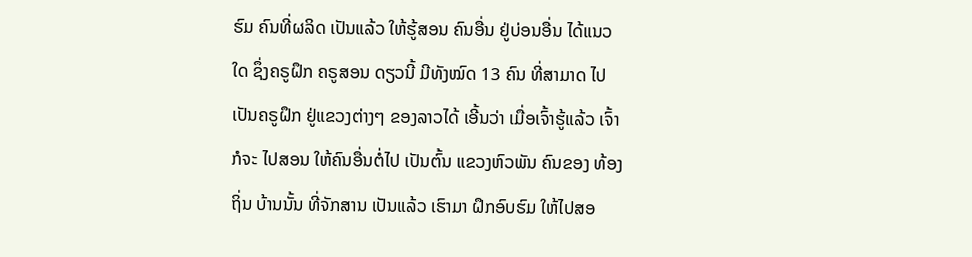ຮົມ ຄົນທີ່ຜລິດ ເປັນແລ້ວ ໃຫ້ຮູ້ສອນ ຄົນອື່ນ ຢູ່ບ່ອນອື່ນ ໄດ້ແນວໃດ ຊຶ່ງຄຣູຝຶກ ຄຣູສອນ ດຽວນີ້ ມີທັງໝົດ 13 ຄົນ ທີ່ສາມາດ ໄປເປັນຄຣູຝຶກ ຢູ່ແຂວງຕ່າງໆ ຂອງລາວໄດ້ ເອີ້ນວ່າ ເມື່ອເຈົ້າຮູ້ແລ້ວ ເຈົ້າກໍຈະ ໄປສອນ ໃຫ້ຄົນອື່ນຕໍ່ໄປ ເປັນຕົ້ນ ແຂວງຫົວພັນ ຄົນຂອງ ທ້ອງຖິ່ນ ບ້ານນັ້ນ ທີ່ຈັກສານ ເປັນແລ້ວ ເຮົາມາ ຝຶກອົບຮົມ ໃຫ້ໄປສອ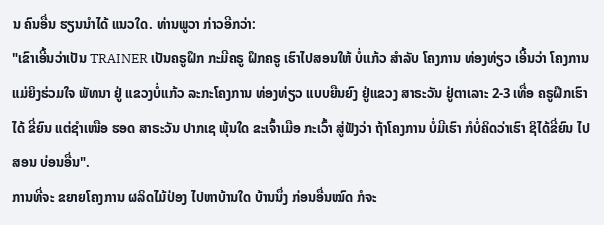ນ ຄົນອື່ນ ຮຽນນໍາໄດ້ ແນວໃດ. ທ່ານພູວາ ກ່າວອີກວ່າ:
"ເຂົາເອີ້ນວ່າເປັນ TRAINER ເປັນຄຣູຝຶກ ກະມີຄຣູ ຝຶກຄຣູ ເຮົາໄປສອນໃຫ້ ບໍ່ແກ້ວ ສໍາລັບ ໂຄງການ ທ່ອງທ່ຽວ ເອີ້ນວ່າ ໂຄງການ ແມ່ຍິງຮ່ວມໃຈ ພັທນາ ຢູ່ ແຂວງບໍ່ແກ້ວ ລະກະໂຄງການ ທ່ອງທ່ຽວ ແບບຍືນຍົງ ຢູ່ແຂວງ ສາຣະວັນ ຢູ່ຕາເລາະ 2-3 ເທື່ອ ຄຣູຝຶກເຮົາໄດ້ ຂີ່ຍົນ ແຕ່ຊໍາເໜືອ ຮອດ ສາຣະວັນ ປາກເຊ ພຸ້ນໃດ ຂະເຈົ້າເມືອ ກະເວົ້າ ສູ່ຟັງວ່າ ຖ້າໂຄງການ ບໍ່ມີເຮົາ ກໍບໍ່ຄິດວ່າເຮົາ ຊິໄດ້ຂີ່ຍົນ ໄປສອນ ບ່ອນອື່ນ".
ການທີ່ຈະ ຂຍາຍໂຄງການ ຜລິດໄມ້ປ່ອງ ໄປຫາບ້ານໃດ ບ້ານນຶ່ງ ກ່ອນອື່ນໝົດ ກໍຈະ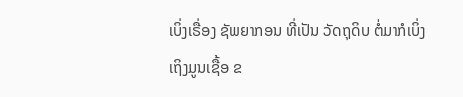ເບິ່ງເຣື່ອງ ຊັພຍາກອນ ທີ່ເປັນ ວັດຖຸດິບ ຕໍ່ມາກໍເບິ່ງ ເຖິງມູນເຊື້ອ ຂ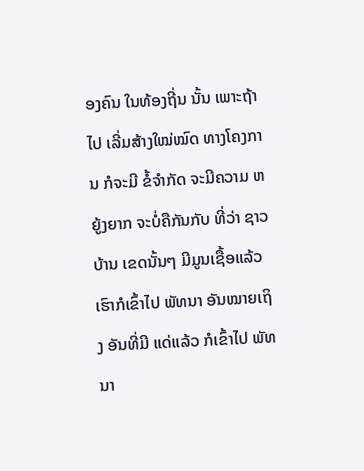ອງຄົນ ໃນທ້ອງຖີ່ນ ນັ້ນ ເພາະຖ້າໄປ ເລີ່ມສ້າງໃໝ່ໝົດ ທາງໂຄງການ ກໍຈະມີ ຂໍ້ຈໍາກັດ ຈະມີຄວາມ ຫຍູ້ງຍາກ ຈະບໍ່ຄືກັນກັບ ທີ່ວ່າ ຊາວບ້ານ ເຂດນັ້ນໆ ມີມູນເຊື້ອແລ້ວ ເຮົາກໍເຂົ້າໄປ ພັທນາ ອັນໝາຍເຖິງ ອັນທີ່ມີ ແດ່ແລ້ວ ກໍເຂົ້າໄປ ພັທນາ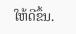ໃຫ້ດີຂຶ້ນ.